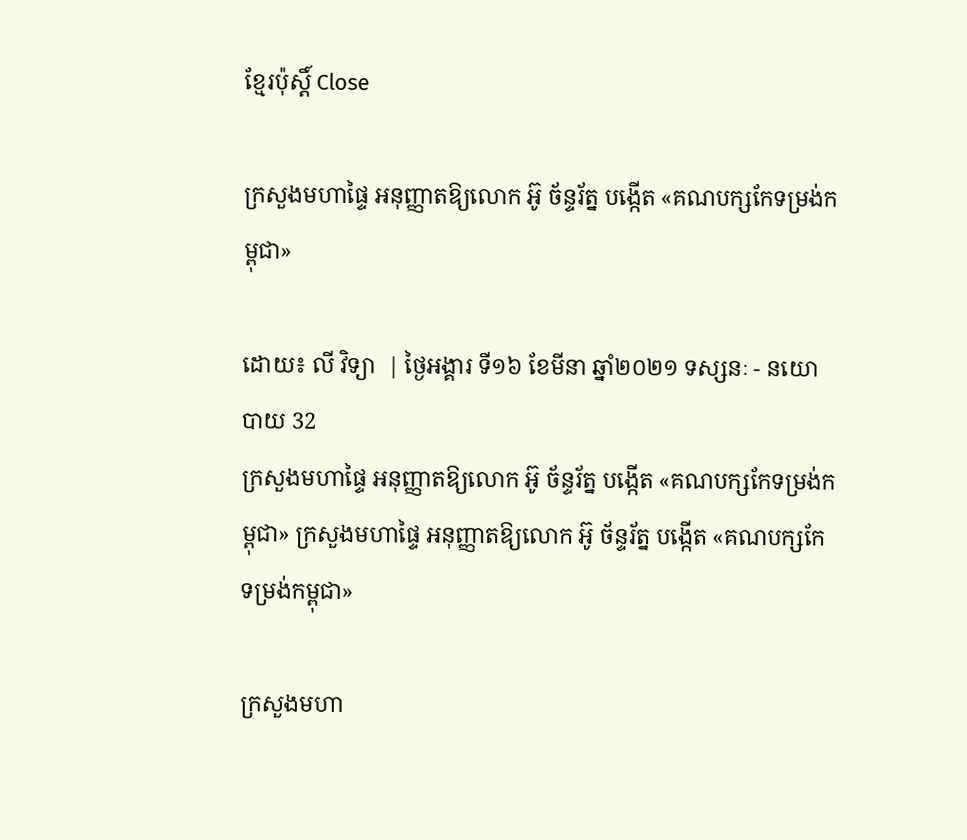ខ្មែរប៉ុស្ដិ៍ Close

ក្រសួងមហាផ្ទៃ អនុញ្ញាតឱ្យលោក អ៊ូ ច័ន្ទរ័ត្ន បង្កើត «គណបក្សកែទម្រង់កម្ពុជា»

ដោយ៖ លី វិទ្យា  | ថ្ងៃអង្គារ ទី១៦ ខែមីនា ឆ្នាំ២០២១ ទស្សនៈ - នយោបាយ 32
ក្រសួងមហាផ្ទៃ អនុញ្ញាតឱ្យលោក អ៊ូ ច័ន្ទរ័ត្ន បង្កើត «គណបក្សកែទម្រង់កម្ពុជា» ក្រសួងមហាផ្ទៃ អនុញ្ញាតឱ្យលោក អ៊ូ ច័ន្ទរ័ត្ន បង្កើត «គណបក្សកែទម្រង់កម្ពុជា»

ក្រសួងមហា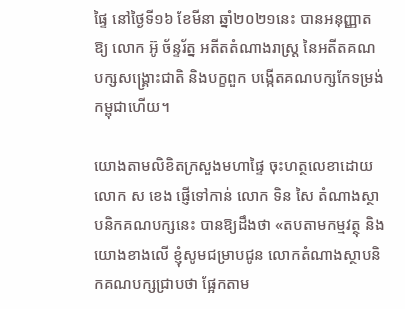ផ្ទៃ នៅថ្ងៃទី១៦ ខែមីនា ឆ្នាំ២០២១នេះ បានអនុញ្ញាតឱ្យ លោក អ៊ូ ច័ន្ទរ័ត្ន អតីតតំណាងរាស្រ្ត នៃអតីតគណបក្សសង្រ្គោះជាតិ និងបក្ខពួក បង្កើតគណបក្សកែទម្រង់កម្ពុជាហើយ។

យោងតាមលិខិតក្រសួងមហាផ្ទៃ ចុះហត្ថលេខាដោយលោក ស ខេង ផ្ញើទៅកាន់ លោក ទិន សៃ តំណាងស្ថាបនិកគណបក្សនេះ បានឱ្យដឹងថា «តបតាមកម្មវត្ថុ និងយោងខាងលើ ខ្ញុំសូមជម្រាបជូន លោកតំណាងស្ថាបនិកគណបក្សជ្រាបថា ផ្អែកតាម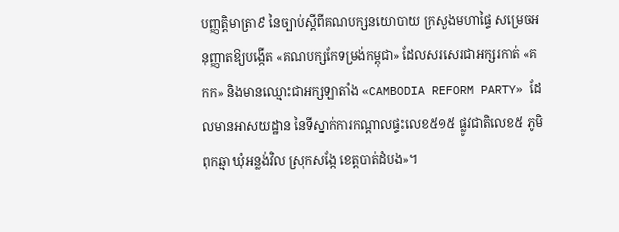បញ្ញត្តិមាត្រា៩ នៃច្បាប់ស្តីពីគណបក្សនយោបាយ ក្រសួងមហាផ្ទៃ សម្រេចអនុញ្ញាតឱ្យបង្កើត «គណបក្សកែទម្រង់កម្ពុជា» ដែលសរសេរជាអក្សរកាត់ «គកក» និងមានឈ្មោះជាអក្សឡាតាំង «CAMBODIA REFORM PARTY» ដែលមានអាសយដ្ឋាន នៃទីស្នាក់ការកណ្តាលផ្ទះលេខ៥១៥ ផ្លូវជាតិលេខ៥ ភូមិពុកឆ្មា ឃុំអន្លង់វិល ស្រុកសង្កែ ខេត្តបាត់ដំបង»។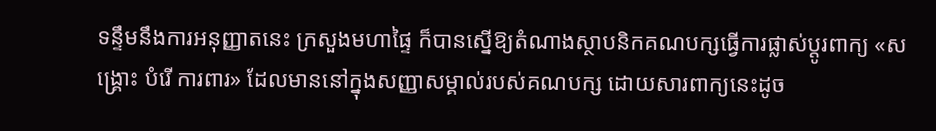ទន្ទឹមនឹងការអនុញ្ញាតនេះ ក្រសួងមហាផ្ទៃ ក៏បានស្នើឱ្យតំណាងស្ថាបនិកគណបក្សធ្វើការផ្លាស់ប្តូរពាក្យ «សង្គ្រោះ បំរើ ការពារ» ដែលមាននៅក្នុងសញ្ញាសម្គាល់របស់គណបក្ស ដោយសារពាក្យនេះដូច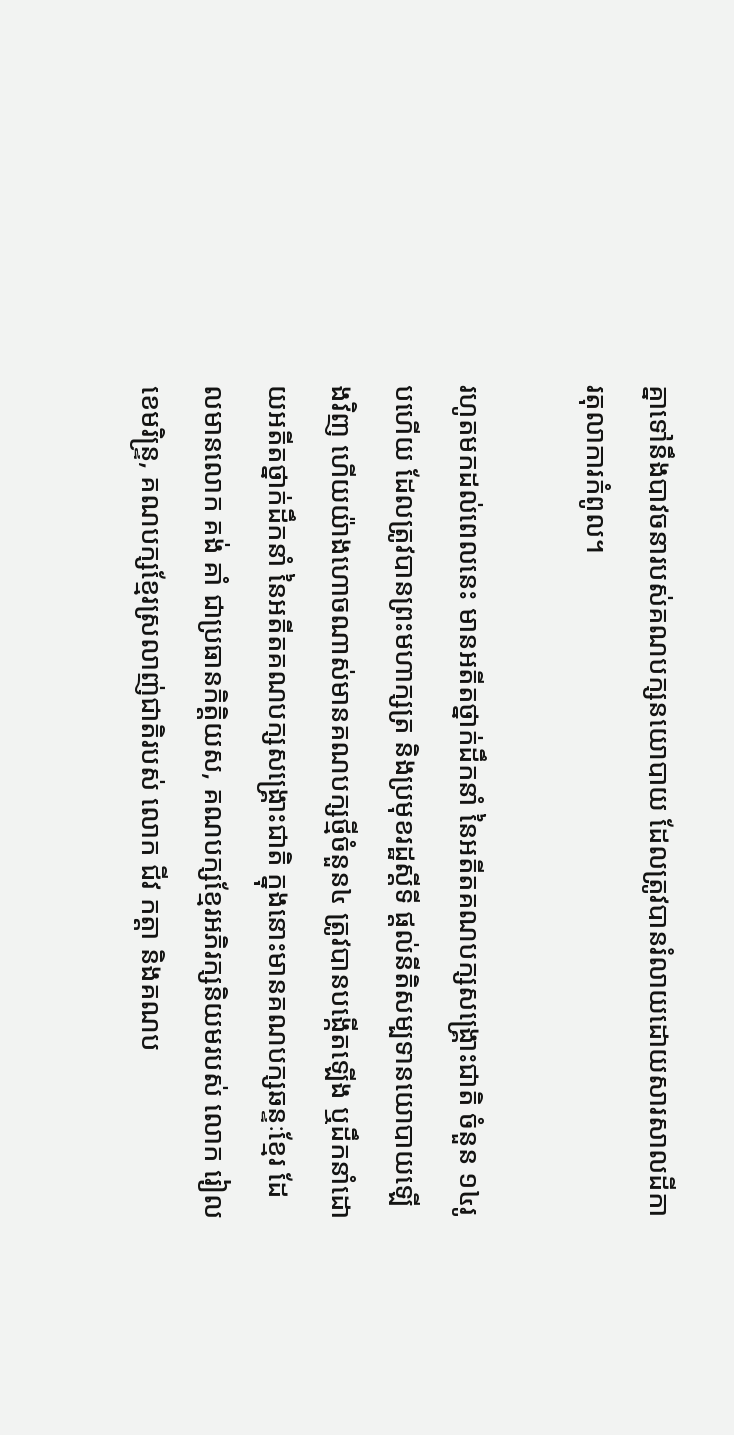គ្នាទៅនឹងបាវចនារបស់គណបក្សនយោបាយ ដែលត្រូវបានរំលាយដោយសារសាលដីការតុលាការកំពូល។

រហូតមកដល់ពេលនេះ មានអតីតថ្នាក់ដឹកនាំ នៃអតីតគណបក្សសង្រ្គោះជាតិ ចំនួន ១៤រូបហើយ ដែលត្រូវបានព្រះមហាក្សត្រ និងប្រមុខរដ្ឋស្តីទី ផ្តល់នីតិសម្បទានយោបាយឡើងវិញ ហើយយ៉ាងហោចណាស់មានគណបក្សថ្មីចំនួន៤ ត្រូវបានបង្កើតឡើង ឬដឹកនាំដោយអតីតថ្នាក់ដឹកនាំ នៃអតីតគណបក្សសង្រ្គោះជាតិ ក្នុងនោះមានគណបក្សឆន្ទៈខ្មែរ ដែលមានលោក គង់ គាំ ជាប្រធានកិត្តិយស, គណបក្សខ្មែរអភិរក្សនិយមរបស់ លោក រៀល ខេមរិន្ទ្រ, គណបក្សខ្មែរស្រលាញ់ជាតិរបស់ លោក ជីវ កត្តា និងគណប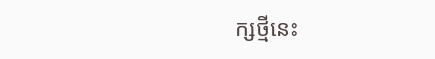ក្សថ្មីនេះ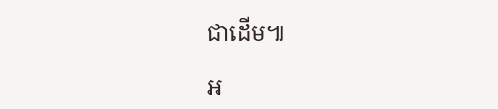ជាដើម៕

អ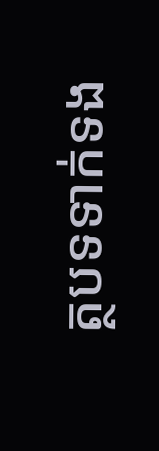ត្ថបទទាក់ទង